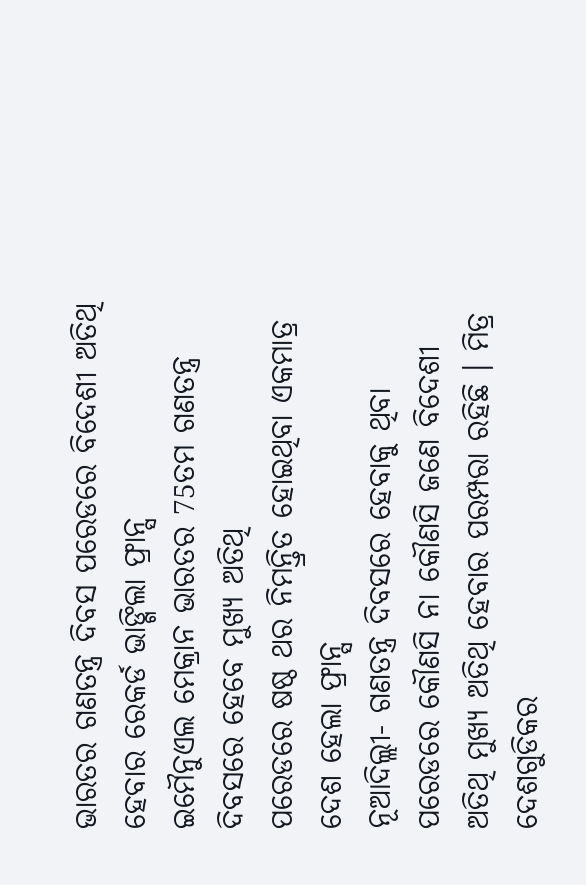ଭାରତର ଗଣତନ୍ତ୍ର ଦିବସ ପରେଡରେ ବିଦେଶୀ ଅତିଥି ହେବାର ରେକର୍ଡ ଭାଙ୍ଗିଲା ଫ୍ରାନ୍ସ
ଇମୈନୁଏଲ ମେକ୍ରାନ ଭାରତର 75ତମ ଗଣତନ୍ତ୍ର ଦିବସରେ ହେବେ ମୁଖ୍ୟ ଅତିଥି
ପରେଡରେ ଷଷ୍ଠ ଥର ନିମନ୍ତ୍ରିତ ହୋଇଥିବା ଏକମାତ୍ର ଦେଶ ହେଲା ଫ୍ରାନ୍ସ
ନୂଆଦିଲ୍ଲୀ- ଗଣତନ୍ତ୍ର ଦିବସରେ ହେବାକୁ ଥିବା ପରେଡରେ କୌଣସି ନା କୌଣସି ଜଣେ ବିଦେଶୀ ଅତିଥି ମୁଖ୍ୟ ଅତିଥି ହେବାର ପରମ୍ପରା ରହିଛି । ମିତ୍ର ଦେଶଗୁଡିକର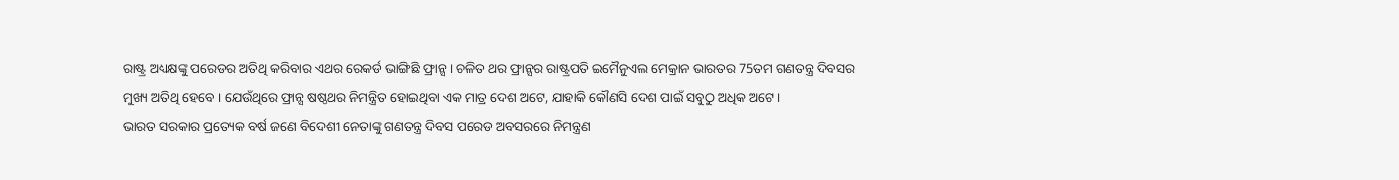ରାଷ୍ଟ୍ର ଅଧ୍ୟକ୍ଷଙ୍କୁ ପରେଡର ଅତିଥି କରିବାର ଏଥର ରେକର୍ଡ ଭାଙ୍ଗିଛି ଫ୍ରାନ୍ସ । ଚଳିତ ଥର ଫ୍ରାନ୍ସର ରାଷ୍ଟ୍ରପତି ଇମୈନୁଏଲ ମେକ୍ରାନ ଭାରତର 75ତମ ଗଣତନ୍ତ୍ର ଦିବସର ମୁଖ୍ୟ ଅତିଥି ହେବେ । ଯେଉଁଥିରେ ଫ୍ରାନ୍ସ ଷଷ୍ଠଥର ନିମନ୍ତ୍ରିତ ହୋଇଥିବା ଏକ ମାତ୍ର ଦେଶ ଅଟେ, ଯାହାକି କୌଣସି ଦେଶ ପାଇଁ ସବୁଠୁ ଅଧିକ ଅଟେ ।
ଭାରତ ସରକାର ପ୍ରତ୍ୟେକ ବର୍ଷ ଜଣେ ବିଦେଶୀ ନେତାଙ୍କୁ ଗଣତନ୍ତ୍ର ଦିବସ ପରେଡ ଅବସରରେ ନିମନ୍ତ୍ରଣ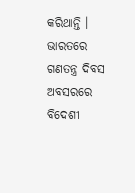କରିଥାନ୍ତି । ଭାରତରେ ଗଣତନ୍ତ୍ର ଦିବସ ଅବସରରେ ବିଦେଶୀ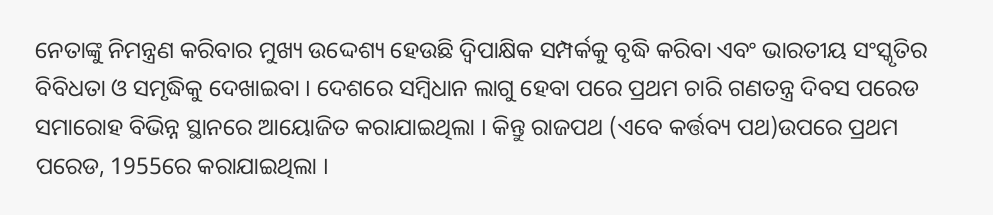ନେତାଙ୍କୁ ନିମନ୍ତ୍ରଣ କରିବାର ମୁଖ୍ୟ ଉଦ୍ଦେଶ୍ୟ ହେଉଛି ଦ୍ୱିପାକ୍ଷିକ ସମ୍ପର୍କକୁ ବୃଦ୍ଧି କରିବା ଏବଂ ଭାରତୀୟ ସଂସ୍କୃତିର ବିବିଧତା ଓ ସମୃଦ୍ଧିକୁ ଦେଖାଇବା । ଦେଶରେ ସମ୍ବିଧାନ ଲାଗୁ ହେବା ପରେ ପ୍ରଥମ ଚାରି ଗଣତନ୍ତ୍ର ଦିବସ ପରେଡ ସମାରୋହ ବିଭିନ୍ନ ସ୍ଥାନରେ ଆୟୋଜିତ କରାଯାଇଥିଲା । କିନ୍ତୁ ରାଜପଥ (ଏବେ କର୍ତ୍ତବ୍ୟ ପଥ)ଉପରେ ପ୍ରଥମ ପରେଡ, 1955ରେ କରାଯାଇଥିଲା ।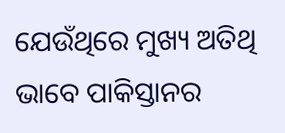ଯେଉଁଥିରେ ମୁଖ୍ୟ ଅତିଥି ଭାବେ ପାକିସ୍ତାନର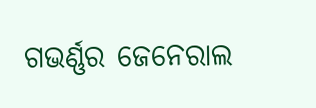ଗଭର୍ଣ୍ଣର ଜେନେରାଲ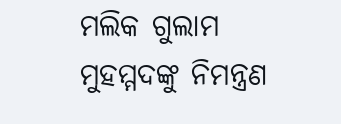ମଲିକ ଗୁଲାମ ମୁହମ୍ମଦଙ୍କୁ ନିମନ୍ତ୍ରଣ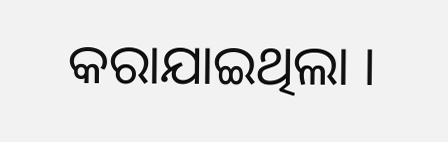କରାଯାଇଥିଲା ।